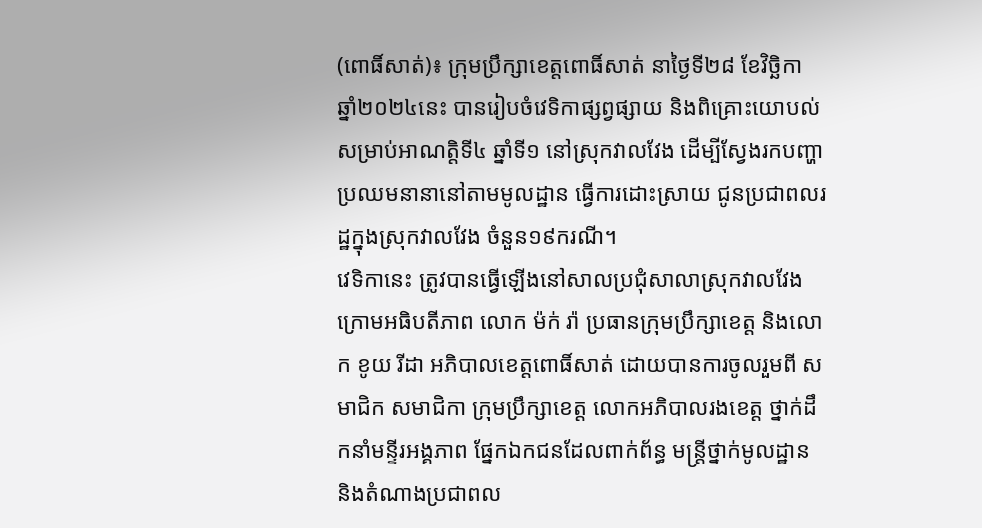(ពោធិ៍សាត់)៖ ក្រុមប្រឹក្សាខេត្តពោធិ៍សាត់ នាថ្ងៃទី២៨ ខែវិច្ឆិកា ឆ្នាំ២០២៤នេះ បានរៀបចំវេទិកាផ្សព្វផ្សាយ និងពិគ្រោះយោបល់ សម្រាប់អាណត្តិទី៤ ឆ្នាំទី១ នៅស្រុកវាលវែង ដើម្បីស្វែងរកបញ្ហាប្រឈមនានានៅតាមមូលដ្ឋាន ធ្វើការដោះស្រាយ ជូនប្រជាពលរដ្ឋក្នុងស្រុកវាលវែង ចំនួន១៩ករណី។
វេទិកានេះ ត្រូវបានធ្វើឡើងនៅសាលប្រជុំសាលាស្រុកវាលវែង ក្រោមអធិបតីភាព លោក ម៉ក់ រ៉ា ប្រធានក្រុមប្រឹក្សាខេត្ត និងលោក ខូយ រីដា អភិបាលខេត្តពោធិ៍សាត់ ដោយបានការចូលរួមពី សមាជិក សមាជិកា ក្រុមប្រឹក្សាខេត្ត លោកអភិបាលរងខេត្ត ថ្នាក់ដឹកនាំមន្ទីរអង្គភាព ផ្នែកឯកជនដែលពាក់ព័ន្ធ មន្រ្តីថ្នាក់មូលដ្ឋាន និងតំណាងប្រជាពល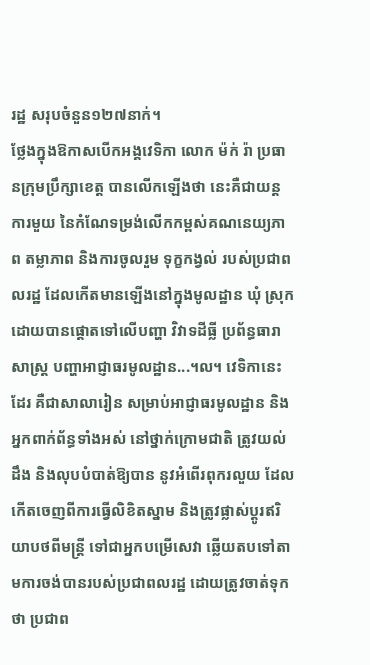រដ្ឋ សរុបចំនួន១២៧នាក់។
ថ្លែងក្នុងឱកាសបើកអង្គវេទិកា លោក ម៉ក់ រ៉ា ប្រធានក្រុមប្រឹក្សាខេត្ត បានលើកឡើងថា នេះគឺជាយន្តការមួយ នៃកំណែទម្រង់លើកកម្ពស់គណនេយ្យភាព តម្លាភាព និងការចូលរួម ទុក្ខកង្វល់ របស់ប្រជាពលរដ្ឋ ដែលកើតមានឡើងនៅក្នុងមូលដ្ឋាន ឃុំ ស្រុក ដោយបានផ្តោតទៅលើបញ្ហា វិវាទដីធ្លី ប្រព័ន្ធធារាសាស្ត្រ បញ្ហាអាជ្ញាធរមូលដ្ឋាន...។ល។ វេទិកានេះដែរ គឺជាសាលារៀន សម្រាប់អាជ្ញាធរមូលដ្ឋាន និងអ្នកពាក់ព័ន្ធទាំងអស់ នៅថ្នាក់ក្រោមជាតិ ត្រូវយល់ដឹង និងលុបបំបាត់ឱ្យបាន នូវអំពើរពុករលួយ ដែលកើតចេញពីការធ្វើលិខិតស្នាម និងត្រូវផ្លាស់ប្តូរឥរិយាបថពីមន្ត្រី ទៅជាអ្នកបម្រើសេវា ឆ្លើយតបទៅតាមការចង់បានរបស់ប្រជាពលរដ្ឋ ដោយត្រូវចាត់ទុកថា ប្រជាព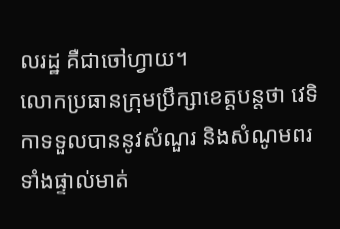លរដ្ឋ គឺជាចៅហ្វាយ។
លោកប្រធានក្រុមប្រឹក្សាខេត្តបន្តថា វេទិកាទទួលបាននូវសំណួរ និងសំណូមពរ ទាំងផ្ទាល់មាត់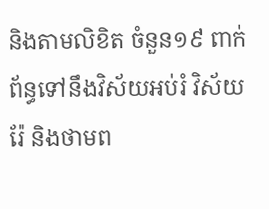និងតាមលិខិត ចំនួន១៩ ពាក់ព័ន្ធទៅនឹងវិស័យអប់រំ វិស័យរ៉ែ និងថាមព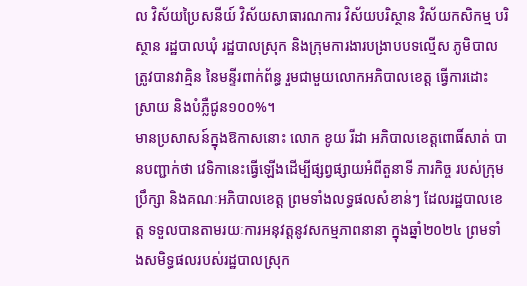ល វិស័យប្រៃសនីយ៍ វិស័យសាធារណការ វិស័យបរិស្ថាន វិស័យកសិកម្ម បរិស្ថាន រដ្ឋបាលឃុំ រដ្ឋបាលស្រុក និងក្រុមការងារបង្រាបបទល្មើស ភូមិបាល ត្រូវបានវាគ្មិន នៃមន្ទីរពាក់ព័ន្ធ រួមជាមួយលោកអភិបាលខេត្ត ធ្វើការដោះស្រាយ និងបំភ្លឺជូន១០០%។
មានប្រសាសន៍ក្នុងឱកាសនោះ លោក ខូយ រីដា អភិបាលខេត្តពោធិ៍សាត់ បានបញ្ជាក់ថា វេទិកានេះធ្វើឡើងដើម្បីផ្សព្វផ្សាយអំពីតួនាទី ភារកិច្ច របស់ក្រុមប្រឹក្សា និងគណៈអភិបាលខេត្ត ព្រមទាំងលទ្ធផលសំខាន់ៗ ដែលរដ្ឋបាលខេត្ត ទទួលបានតាមរយៈការអនុវត្តនូវសកម្មភាពនានា ក្នុងឆ្នាំ២០២៤ ព្រមទាំងសមិទ្ធផលរបស់រដ្ឋបាលស្រុក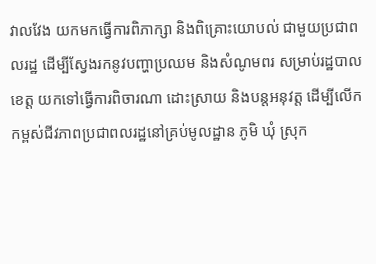វាលវែង យកមកធ្វើការពិភាក្សា និងពិគ្រោះយោបល់ ជាមួយប្រជាពលរដ្ឋ ដើម្បីស្វែងរកនូវបញ្ហាប្រឈម និងសំណូមពរ សម្រាប់រដ្ឋបាលខេត្ត យកទៅធ្វើការពិចារណា ដោះស្រាយ និងបន្តអនុវត្ត ដើម្បីលើកកម្ពស់ជីវភាពប្រជាពលរដ្ឋនៅគ្រប់មូលដ្ឋាន ភូមិ ឃុំ ស្រុក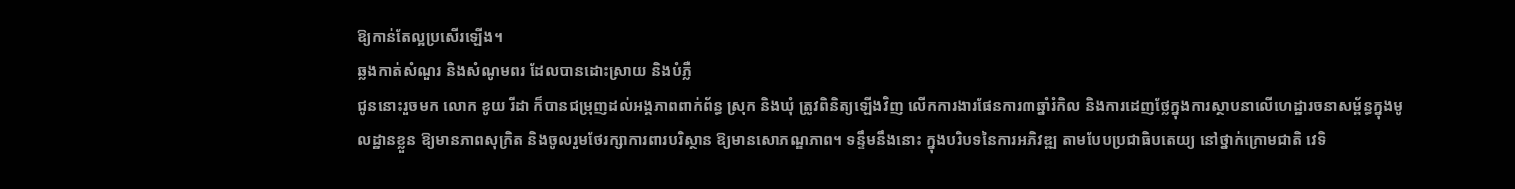ឱ្យកាន់តែល្អប្រសើរឡើង។
ឆ្លងកាត់សំណួរ និងសំណូមពរ ដែលបានដោះស្រាយ និងបំភ្លឺ
ជូននោះរួចមក លោក ខូយ រីដា ក៏បានជម្រុញដល់អង្គភាពពាក់ព័ន្ធ ស្រុក និងឃុំ ត្រូវពិនិត្យឡើងវិញ លើកការងារផែនការ៣ឆ្នាំរំកិល និងការដេញថ្លែក្នុងការស្ថាបនាលើហេដ្ឋារចនាសម្ព័ន្ធក្នុងមូលដ្ឋានខ្លួន ឱ្យមានភាពសុក្រិត និងចូលរួមថែរក្សាការពារបរិស្ថាន ឱ្យមានសោភណ្ឌភាព។ ទន្ទឹមនឹងនោះ ក្នុងបរិបទនៃការអភិវឌ្ឍ តាមបែបប្រជាធិបតេយ្យ នៅថ្នាក់ក្រោមជាតិ វេទិ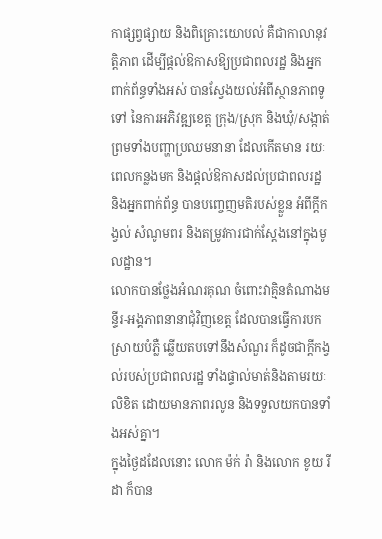កាផ្សព្វផ្សាយ និងពិគ្រោះយោបល់ គឺជាកាលានុវត្តិភាព ដើម្បីផ្តល់ឱកាសឱ្យប្រជាពលរដ្ឋ និងអ្នកពាក់ព័ន្ធទាំងអស់ បានស្វែងយល់អំពីស្ថានភាពទូទៅ នៃការអភិវឌ្ឍខេត្ត ក្រុង/ស្រុក និងឃុំ/សង្កាត់ ព្រមទាំងបញ្ហាប្រឈមនានា ដែលកើតមាន រយៈពេលកន្លងមក និងផ្តល់ឱកាសដល់ប្រជាពលរដ្ឋ និងអ្នកពាក់ព័ន្ធ បានបញ្ចេញមតិរបស់ខ្លួន អំពីក្តីកង្វល់ សំណូមពរ និងតម្រូវការជាក់ស្តែងនៅក្នុងមូលដ្ឋាន។
លោកបានថ្លែងអំណរគុណ ចំពោះវាគ្មិនតំណាងមន្ទីរ-អង្គភាពនានាជុំវិញខេត្ត ដែលបានធ្វើការបកស្រាយបំភ្លឺ ឆ្លើយតបទៅនឹងសំណួរ ក៏ដូចជាក្តីកង្វល់របស់ប្រជាពលរដ្ឋ ទាំងផ្ទាល់មាត់និងតាមរយៈលិខិត ដោយមានភាពរលូន និងទទួលយកបានទាំងអស់គ្នា។
ក្នុងថ្ងៃដដែលនោះ លោក ម៉ក់ រ៉ា និងលោក ខូយ រីដា ក៏បាន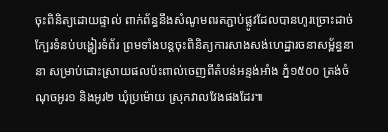ចុះពិនិត្យដោយផ្ទាល់ ពាក់ព័ន្ធនឹងសំណូមពរតភ្ជាប់ផ្លូវដែលបានហូរច្រោះដាច់ ក្បែរទំនប់បង្ហៀរទំព័រ ព្រមទាំងបន្តចុះពិនិត្យការសាងសង់ហេដ្ឋារចនាសម្ព័ន្ធនានា សម្រាប់ដោះស្រាយផលប៉ះពាល់ចេញពីតំបន់អន្ទង់អាំង ភ្នំ១៥០០ ត្រង់ចំណុចអូរ១ និងអូរ២ ឃុំប្រម៉ោយ ស្រុកវាលវែងផងដែរ៕